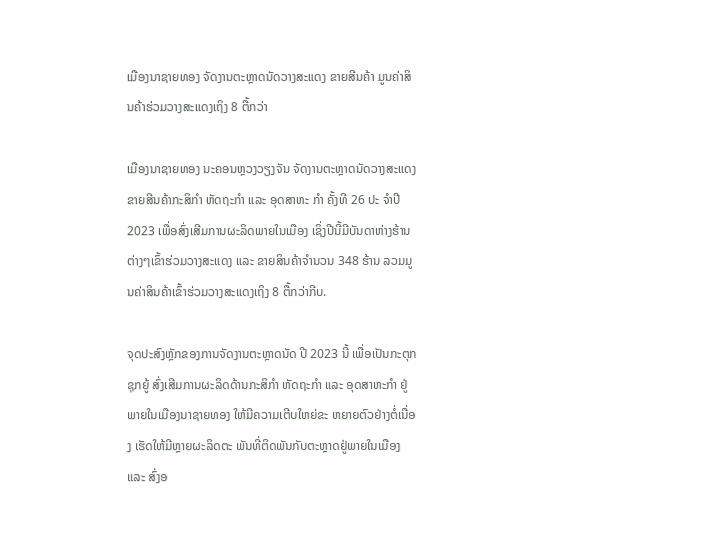ເມືອງນາຊາຍທອງ ຈັດງານຕະຫຼາດນັດວາງສະແດງ ຂາຍສີນຄ້າ ມູນຄ່າສິນຄ້າຮ່ວມວາງສະແດງເຖິງ 8 ຕື້ກວ່າ

ເມືອງນາຊາຍທອງ ນະຄອນຫຼວງວຽງຈັນ ຈັດງານຕະຫຼາດນັດວາງສະແດງຂາຍສີນຄ້າກະສິກຳ ຫັດຖະກຳ ແລະ ອຸດສາຫະ ກຳ ຄັ້ງທີ 26 ປະ ຈຳປີ 2023 ເພື່ອສົ່ງເສີມການຜະລິດພາຍໃນເມືອງ ເຊິ່ງປີນີ້ມີບັນດາຫ່າງຮ້ານຕ່າງໆເຂົ້າຮ່ວມວາງສະແດງ ແລະ ຂາຍສິນຄ້າຈຳນວນ 348 ຮ້ານ ລວມມູນຄ່າສິນຄ້າເຂົ້າຮ່ວມວາງສະແດງເຖິງ 8 ຕື້ກວ່າກີບ.

ຈຸດປະສົງຫຼັກຂອງການຈັດງານຕະຫຼາດນັດ ປີ 2023 ນີ້ ເພື່ອເປັນກະຕຸກຊຸກຍູ້ ສົ່ງເສີມການຜະລິດດ້ານກະສິກຳ ຫັດຖະກຳ ແລະ ອຸດສາຫະກຳ ຢູ່ພາຍໃນເມືອງນາຊາຍທອງ ໃຫ້ມີຄວາມເຕີບໃຫຍ່ຂະ ຫຍາຍຕົວຢ່າງຕໍ່ເນື່ອງ ເຮັດໃຫ້ມີຫຼາຍຜະລິດຕະ ພັນທີ່ຕິດພັນກັບຕະຫຼາດຢູ່ພາຍໃນເມືອງ ແລະ ສົ່ງອ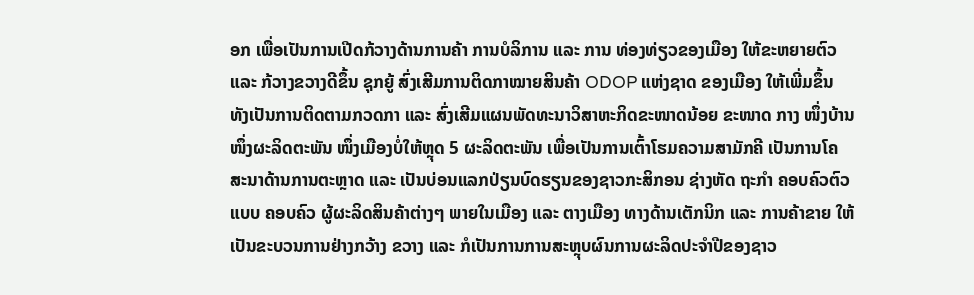ອກ ເພື່ອເປັນການເປີດກ້ວາງດ້ານການຄ້າ ການບໍລິການ ແລະ ການ ທ່ອງທ່ຽວຂອງເມືອງ ໃຫ້ຂະຫຍາຍຕົວ ແລະ ກ້ວາງຂວາງດີຂຶ້ນ ຊຸກຍູ້ ສົ່ງເສີມການຕິດກາໝາຍສິນຄ້າ ODOP ແຫ່ງຊາດ ຂອງເມືອງ ໃຫ້ເພີ່ມຂຶ້ນ ທັງເປັນການຕິດຕາມກວດກາ ແລະ ສົ່ງເສີມແຜນພັດທະນາວິສາຫະກິດຂະໜາດນ້ອຍ ຂະໜາດ ກາງ ໜຶ່ງບ້ານໜຶ່ງຜະລິດຕະພັນ ໜຶ່ງເມືອງບໍ່ໃຫ້ຫຼຸດ 5 ຜະລິດຕະພັນ ເພື່ອເປັນການເຕົ້າໂຮມຄວາມສາມັກຄີ ເປັນການໂຄ ສະນາດ້ານການຕະຫຼາດ ແລະ ເປັນບ່ອນແລກປ່ຽນບົດຮຽນຂອງຊາວກະສິກອນ ຊ່າງຫັດ ຖະກຳ ຄອບຄົວຕົວແບບ ຄອບຄົວ ຜູ້ຜະລິດສິນຄ້າຕ່າງໆ ພາຍໃນເມືອງ ແລະ ຕາງເມືອງ ທາງດ້ານເຕັກນິກ ແລະ ການຄ້າຂາຍ ໃຫ້ເປັນຂະບວນການຢ່າງກວ້າງ ຂວາງ ແລະ ກໍເປັນການການສະຫຼຸບຜົນການຜະລິດປະຈໍາປີຂອງຊາວ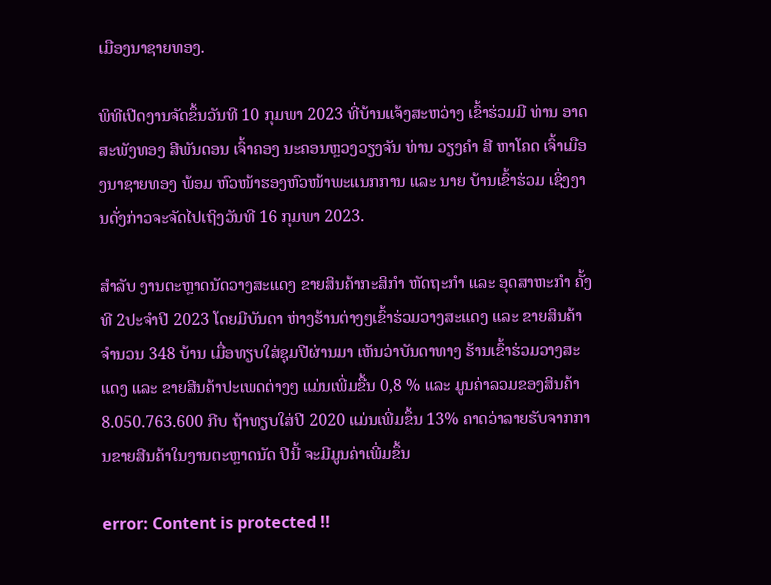ເມືອງນາຊາຍທອງ.

ພິທີເປີດງານຈັດຂຶ້ນວັນທີ 10 ກຸມພາ 2023 ທີ່ບ້ານແຈ້ງສະຫວ່າງ ເຂົ້າຮ່ວມມີ ທ່ານ ອາດສະພັງທອງ ສີພັນດອນ ເຈົ້າຄອງ ນະຄອນຫຼວງວຽງຈັນ ທ່ານ ວຽງຄຳ ສີ ຫາໂຄດ ເຈົ້າເມືອງນາຊາຍທອງ ພ້ອມ ຫົວໜ້າຮອງຫົວໜ້າພະແນກການ ແລະ ນາຍ ບ້ານເຂົ້າຮ່ວມ ເຊິ່ງງານດັ່ງກ່າວຈະຈັດໄປເຖິງວັນທີ 16 ກຸມພາ 2023.

ສຳລັບ ງານຕະຫຼາດນັດວາງສະແດງ ຂາຍສິນຄ້າກະສິກຳ ຫັດຖະກຳ ແລະ ອຸດສາຫະກຳ ຄັ້ງທີ 2ປະຈຳປີ 2023 ໂດຍມີບັນດາ ຫ່າງຮ້ານຕ່າງໆເຂົ້າຮ່ວມວາງສະແດງ ແລະ ຂາຍສິນຄ້າຈຳນວນ 348 ບ້ານ ເມື່ອທຽບໃສ່ຊຸມປີຜ່ານມາ ເຫັນວ່າບັນດາທາງ ຮ້ານເຂົ້າຮ່ວມວາງສະແດງ ແລະ ຂາຍສີນຄ້າປະເພດຕ່າງໆ ແມ່ນເພີ່ມຂື້ນ 0,8 % ແລະ ມູນຄ່າລວມຂອງສິນຄ້າ 8.050.763.600 ກີບ ຖ້າທຽບໃສ່ປີ 2020 ແມ່ນເພີ່ມຂຶ້ນ 13% ຄາດວ່າລາຍຮັບຈາກການຂາຍສີນຄ້າໃນງານຕະຫຼາດນັດ ປີນີ້ ຈະມີມູນຄ່າເພີ່ມຂຶ້ນ

error: Content is protected !!